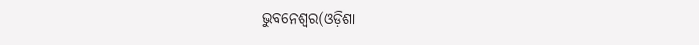ଭୁବନେଶ୍ୱର(ଓଡ଼ିଶା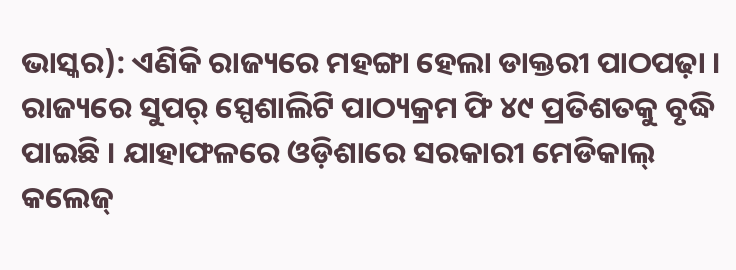ଭାସ୍କର): ଏଣିକି ରାଜ୍ୟରେ ମହଙ୍ଗା ହେଲା ଡାକ୍ତରୀ ପାଠପଢ଼ା । ରାଜ୍ୟରେ ସୁପର୍ ସ୍ପେଶାଲିଟି ପାଠ୍ୟକ୍ରମ ଫି ୪୯ ପ୍ରତିଶତକୁ ବୃଦ୍ଧି ପାଇଛି । ଯାହାଫଳରେ ଓଡ଼ିଶାରେ ସରକାରୀ ମେଡିକାଲ୍ କଲେଜ୍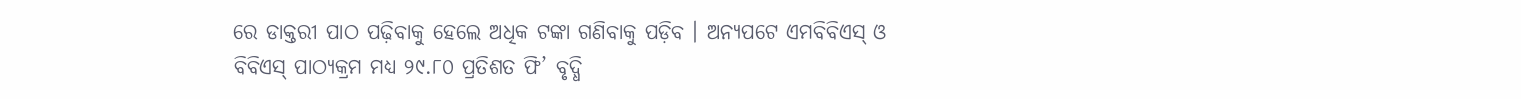ରେ ଡାକ୍ତରୀ ପାଠ ପଢ଼ିବାକୁ ହେଲେ ଅଧିକ ଟଙ୍କା ଗଣିବାକୁ ପଡ଼ିବ । ଅନ୍ୟପଟେ ଏମବିବିଏସ୍ ଓ ବିବିଏସ୍ ପାଠ୍ୟକ୍ରମ ମଧ୍ୟ ୨୯.୮୦ ପ୍ରତିଶତ ଫି’ ବୃଦ୍ଧି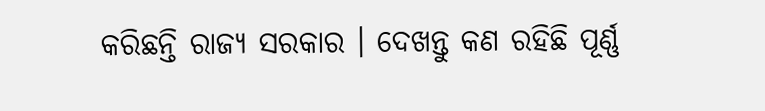କରିଛନ୍ତି ରାଜ୍ୟ ସରକାର । ଦେଖନ୍ତୁ କଣ ରହିଛି ପୂର୍ଣ୍ଣ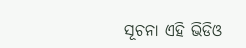ସୂଚନା ଏହି ଭିଡିଓ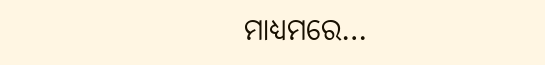ମାଧ୍ୟମରେ…